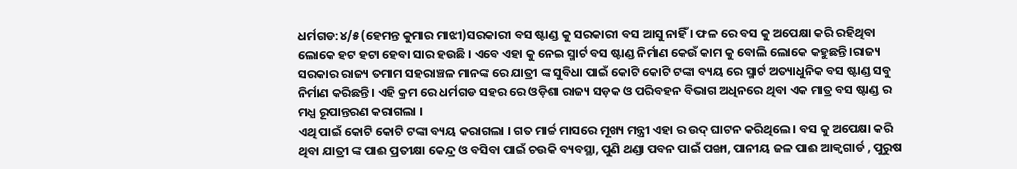ଧର୍ମଗଡ:୪/୫(ହେମନ୍ତ କୁମାର ମାଝୀ)ସରକାରୀ ବସ ଷ୍ଟାଣ୍ଡ କୁ ସରକାରୀ ବସ ଆସୁ ନାହିଁ । ଫଳ ରେ ବସ କୁ ଅପେକ୍ଷା କରି ରହିଥିବା ଲୋକେ ହଟ ହଟା ହେବା ସାର ହଉଛି । ଏବେ ଏହା କୁ ନେଇ ସ୍ମାର୍ଟ ବସ ଷ୍ଟାଣ୍ଡ ନିର୍ମାଣ କେଉଁ କାମ କୁ ବୋଲି ଲୋକେ କହୁଛନ୍ତି ।ରାଜ୍ୟ ସରକାର ରାଜ୍ୟ ତମାମ ସହରାଞ୍ଚଳ ମାନଙ୍କ ରେ ଯାତ୍ରୀ ଙ୍କ ସୁବିଧା ପାଇଁ କୋଟି କୋଟି ଟଙ୍କା ବ୍ୟୟ ରେ ସ୍ମାର୍ଟ ଅତ୍ୟାଧୁନିକ ବସ ଷ୍ଟାଣ୍ଡ ସବୁ ନିର୍ମାଣ କରିଛନ୍ତି । ଏହି କ୍ରମ ରେ ଧର୍ମଗଡ ସହର ରେ ଓଡ଼ିଶା ରାଜ୍ୟ ସଡ଼କ ଓ ପରିବହନ ବିଭାଗ ଅଧିନରେ ଥିବା ଏକ ମାତ୍ର ବସ ଷ୍ଟାଣ୍ଡ ର ମଧ୍ଯ ରୂପାନ୍ତରଣ କରାଗଲା ।
ଏଥି ପାଇଁ କୋଟି କୋଟି ଟଙ୍କା ବ୍ୟୟ କରାଗଲା । ଗତ ମାର୍ଚ୍ଚ ମାସରେ ମୂଖ୍ୟ ମନ୍ତ୍ରୀ ଏହା ର ଉଦ୍ ଘାଟନ କରିଥିଲେ । ବସ କୁ ଅପେକ୍ଷା କରି ଥିବା ଯାତ୍ରୀ ଙ୍କ ପାଈ ପ୍ରତୀକ୍ଷା କେନ୍ଦ୍ର ଓ ବସିବା ପାଇଁ ଚଉକି ବ୍ୟବସ୍ଥା, ପୁଣି ଥଣ୍ଡା ପବନ ପାଇଁ ପଙ୍ଖା, ପାନୀୟ ଜଳ ପାଈ ଆକ୍ଵଗାର୍ଡ , ପୁରୁଷ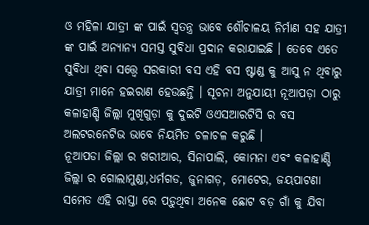ଓ ମହିଳା ଯାତ୍ରୀ ଙ୍କ ପାଇଁ ସ୍ଵତନ୍ତ୍ର ଭାବେ ଶୌଚାଳୟ ନିର୍ମାଣ ସହ ଯାତ୍ରୀ ଙ୍କ ପାଇଁ ଅନ୍ୟାନ୍ୟ ସମସ୍ତ ସୁବିଧା ପ୍ରଦାନ କରାଯାଇଛି । ତେବେ ଏତେ ସୁବିଧା ଥିବା ସତ୍ତ୍ବେ ସରକାରୀ ବସ ଏହି ବସ ଷ୍ଟାଣ୍ଡ କୁ ଆସୁ ନ ଥିବାରୁ ଯାତ୍ରୀ ମାନେ ହଇରାଣ ହେଉଛନ୍ତି । ସୂଚନା ଅନୁଯାୟୀ ନୂଆପଡ଼ା ଠାରୁ କଳାହାଣ୍ଡି ଜିଲ୍ଲା ମୁଖିଗୁଡ଼ା କୁ ଦୁଇଟି ଓଏସଆରଟିସି ର ବସ ଅଲଟରନେଟିଭ ଭାବେ ନିୟମିତ ଚଳାଚଳ କରୁଛି ।
ନୂଆପଡା ଜିଲ୍ଲା ର ଖରୀଆର, ସିନାପାଲି, କୋମନା ଏବଂ କଳାହାଣ୍ଡି ଜିଲ୍ଲା ର ଗୋଲାମୁଣ୍ଡା,ଧର୍ମଗଡ, ଜୁନାଗଡ଼, ମୋଟେର, ଜୟପାଟଣା ସମେତ ଏହି ରାସ୍ତା ରେ ପଡ଼ୁଥିବା ଅନେକ ଛୋଟ ବଡ଼ ଗାଁ କୁ ଯିବା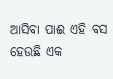ଆସିବା ପାଈ ଏହି ବସ ହେଉଛି ଏକ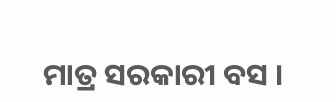ମାତ୍ର ସରକାରୀ ବସ ।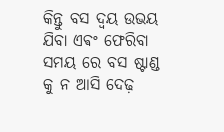କିନ୍ତୁ ବସ ଦ୍ବୟ ଉଭୟ ଯିବା ଏଵଂ ଫେରିବା ସମୟ ରେ ବସ ଷ୍ଟାଣ୍ଡ କୁ ନ ଆସି ଦେଢ଼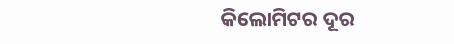କିଲୋମିଟର ଦୂର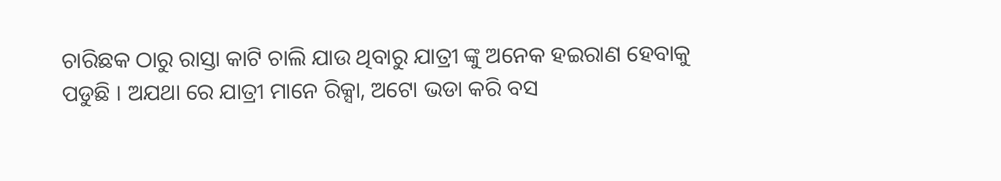ଚାରିଛକ ଠାରୁ ରାସ୍ତା କାଟି ଚାଲି ଯାଉ ଥିବାରୁ ଯାତ୍ରୀ ଙ୍କୁ ଅନେକ ହଇରାଣ ହେବାକୁ ପଡୁଛି । ଅଯଥା ରେ ଯାତ୍ରୀ ମାନେ ରିକ୍ସା, ଅଟୋ ଭଡା କରି ବସ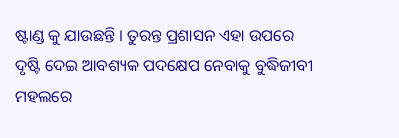ଷ୍ଟାଣ୍ଡ କୁ ଯାଉଛନ୍ତି । ତୁରନ୍ତ ପ୍ରଶାସନ ଏହା ଉପରେ ଦୃଷ୍ଟି ଦେଇ ଆବଶ୍ୟକ ପଦକ୍ଷେପ ନେବାକୁ ବୁଦ୍ଧିଜୀବୀ ମହଲରେ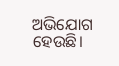ଅଭିଯୋଗ ହେଉଛି।